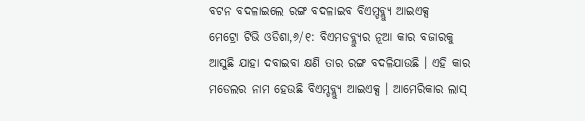ବଟନ ବଦଳାଇଲେ ରଙ୍ଗ ବଦଳାଇବ ବିଏମ୍ଡବ୍ଲ୍ୟୁ ଆଇଏକ୍ସ
ମେଟ୍ରୋ ଟିଭି ଓଡିଶା,୬/୧: ବିଏମଡବ୍ଲ୍ୟୁର ନୂଆ କାର ବଜାରକୁ ଆସୁଛି ଯାହା ଦବାଇବା କ୍ଷଣି ତାର ରଙ୍ଗ ବଦଳିଯାଉଛି । ଏହି କାର ମଡେଲର ନାମ ହେଉଛି ବିଏମ୍ଡବ୍ଲ୍ୟୁ ଆଇଏକ୍ସ । ଆମେରିକାର ଲାସ୍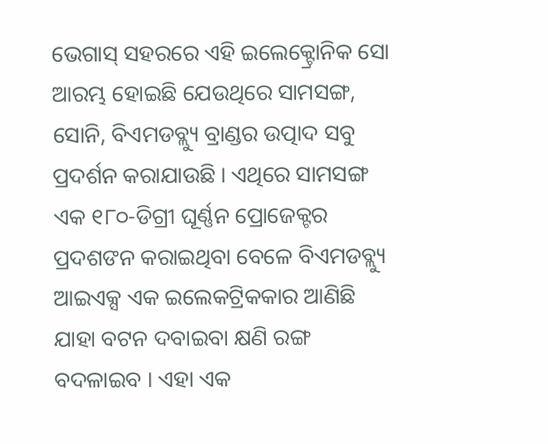ଭେଗାସ୍ ସହରରେ ଏହି ଇଲେକ୍ଟ୍ରୋନିକ ସୋ ଆରମ୍ଭ ହୋଇଛି ଯେଉଥିରେ ସାମସଙ୍ଗ, ସୋନି, ବିଏମଡବ୍ଲ୍ୟୁ ବ୍ରାଣ୍ଡର ଉତ୍ପାଦ ସବୁ ପ୍ରଦର୍ଶନ କରାଯାଉଛି । ଏଥିରେ ସାମସଙ୍ଗ ଏକ ୧୮୦-ଡିଗ୍ରୀ ଘୂର୍ଣ୍ଣନ ପ୍ରୋଜେକ୍ଟର ପ୍ରଦଶଙନ କରାଇଥିବା ବେଳେ ବିଏମଡବ୍ଲ୍ୟୁ ଆଇଏକ୍ସ ଏକ ଇଲେକଟ୍ରିକକାର ଆଣିଛି ଯାହା ବଟନ ଦବାଇବା କ୍ଷଣି ରଙ୍ଗ ବଦଳାଇବ । ଏହା ଏକ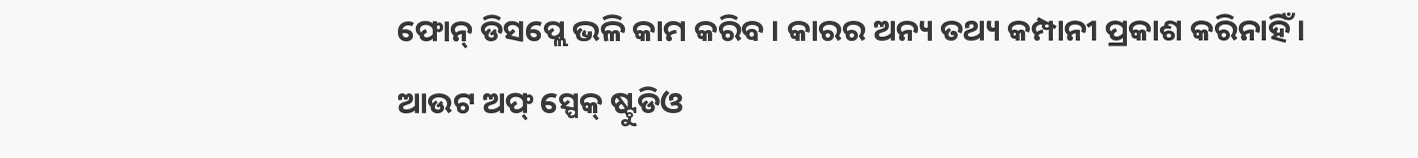ଫୋନ୍ ଡିସପ୍ଲେ ଭଳି କାମ କରିବ । କାରର ଅନ୍ୟ ତଥ୍ୟ କମ୍ପାନୀ ପ୍ରକାଶ କରିନାହିଁ ।
ଆଉଟ ଅଫ୍ ସ୍ପେକ୍ ଷ୍ଟୁଡିଓ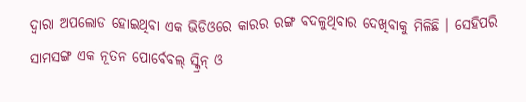ଦ୍ୱାରା ଅପଲୋଡ ହୋଇଥିବା ଏକ ଭିଡିଓରେ କାରର ରଙ୍ଗ ବଦଳୁଥିବାର ଦେଖିବାକୁ ମିଳିଛି । ସେହିପରି ସାମସଙ୍ଗ ଏକ ନୂତନ ପୋର୍ବେବଲ୍ ସ୍କ୍ରିନ୍ ଓ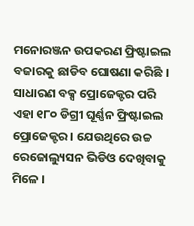ମନୋରଞ୍ଜନ ଉପକରଣ ଫ୍ରିଷ୍ଟାଇଲ ବଜାରକୁ ଛାଡିବ ଘୋଷଣା କରିଛି । ସାଧାରଣ ବକ୍ସ ପ୍ରୋଜେକ୍ଟର ପରି ଏହା ୧୮୦ ଡିଗ୍ରୀ ଘୂର୍ଣ୍ଣନ ଫ୍ରିଷ୍ଟାଇଲ ପ୍ରୋଜେକ୍ଟର । ଯେଉଥିରେ ଉଚ୍ଚ ରେଜୋଲ୍ୟୁସନ ଭିଡିଓ ଦେଖିବାକୁ ମିଳେ ।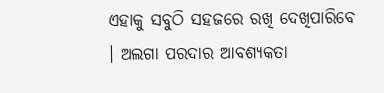ଏହାକୁ ସବୁଠି ସହଜରେ ରଖି ଦେଖିପାରିବେ । ଅଲଗା ପରଦାର ଆବଶ୍ୟକତା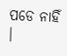ପଡେ ନାହିଁ ।